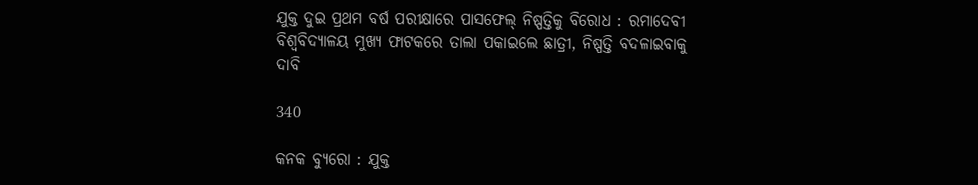ଯୁକ୍ତ ଦୁଇ ପ୍ରଥମ ବର୍ଷ ପରୀକ୍ଷାରେ ପାସଫେଲ୍ ନିଷ୍ପତ୍ତିକୁ ବିରୋଧ : ରମାଦେବୀ ବିଶ୍ୱବିଦ୍ୟାଳୟ ମୁଖ୍ୟ ଫାଟକରେ ତାଲା ପକାଇଲେ ଛାତ୍ରୀ, ନିଷ୍ପତ୍ତି ବଦଳାଇବାକୁ ଦାବି

340

କନକ ବ୍ୟୁରୋ : ଯୁକ୍ତ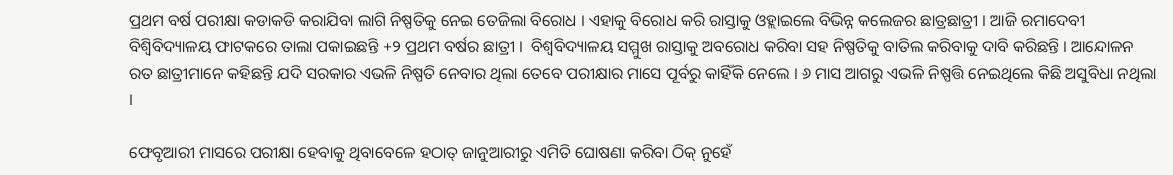ପ୍ରଥମ ବର୍ଷ ପରୀକ୍ଷା କଡାକଡି କରାଯିବା ଲାଗି ନିଷ୍ପତିକୁ ନେଇ ତେଜିଲା ବିରୋଧ । ଏହାକୁ ବିରୋଧ କରି ରାସ୍ତାକୁ ଓହ୍ଲାଇଲେ ବିଭିନ୍ନ କଲେଜର ଛାତ୍ରଛାତ୍ରୀ । ଆଜି ରମାଦେବୀ ବିଶ୍ୱିବିଦ୍ୟାଳୟ ଫାଟକରେ ତାଲା ପକାଇଛନ୍ତି +୨ ପ୍ରଥମ ବର୍ଷର ଛାତ୍ରୀ ।  ବିଶ୍ୱବିଦ୍ୟାଳୟ ସମ୍ମୁଖ ରାସ୍ତାକୁ ଅବରୋଧ କରିବା ସହ ନିଷ୍ପତିକୁ ବାତିଲ କରିବାକୁ ଦାବି କରିଛନ୍ତି । ଆନ୍ଦୋଳନ ରତ ଛାତ୍ରୀମାନେ କହିଛନ୍ତି ଯଦି ସରକାର ଏଭଳି ନିଷ୍ପତି ନେବାର ଥିଲା ତେବେ ପରୀକ୍ଷାର ମାସେ ପୂର୍ବରୁ କାହିଁକି ନେଲେ । ୬ ମାସ ଆଗରୁ ଏଭଳି ନିଷ୍ପତ୍ତି ନେଇଥିଲେ କିଛି ଅସୁବିଧା ନଥିଲା ।

ଫେବୃଆରୀ ମାସରେ ପରୀକ୍ଷା ହେବାକୁ ଥିବାବେଳେ ହଠାତ୍ ଜାନୁଆରୀରୁ ଏମିତି ଘୋଷଣା କରିବା ଠିକ୍ ନୁହେଁ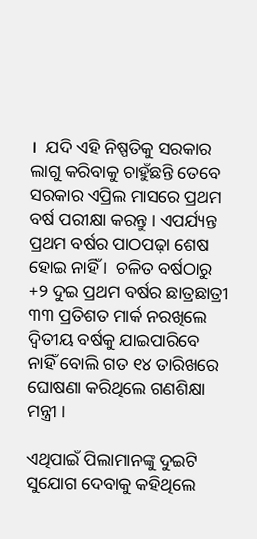।  ଯଦି ଏହି ନିଷ୍ପତିକୁ ସରକାର ଲାଗୁ କରିବାକୁ ଚାହୁଁଛନ୍ତି ତେବେ ସରକାର ଏପ୍ରିଲ ମାସରେ ପ୍ରଥମ ବର୍ଷ ପରୀକ୍ଷା କରନ୍ତୁ । ଏପର୍ଯ୍ୟନ୍ତ ପ୍ରଥମ ବର୍ଷର ପାଠପଢ଼ା ଶେଷ ହୋଇ ନାହିଁ ।  ଚଳିତ ବର୍ଷଠାରୁ +୨ ଦୁଇ ପ୍ରଥମ ବର୍ଷର ଛାତ୍ରଛାତ୍ରୀ ୩୩ ପ୍ରତିଶତ ମାର୍କ ନରଖିଲେ ଦ୍ୱିତୀୟ ବର୍ଷକୁ ଯାଇପାରିବେ ନାହିଁ ବୋଲି ଗତ ୧୪ ତାରିଖରେ ଘୋଷଣା କରିଥିଲେ ଗଣଶିକ୍ଷା ମନ୍ତ୍ରୀ ।

ଏଥିପାଇଁ ପିଲାମାନଙ୍କୁ ଦୁଇଟି ସୁଯୋଗ ଦେବାକୁ କହିଥିଲେ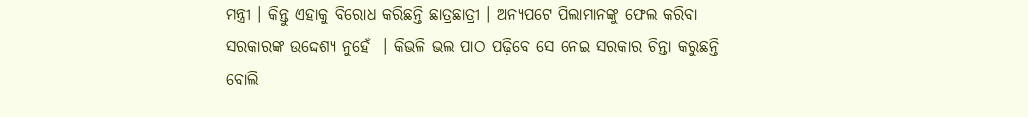ମନ୍ତ୍ରୀ । କିନ୍ତୁ ଏହାକୁ ବିରୋଧ କରିଛନ୍ତି ଛାତ୍ରଛାତ୍ରୀ । ଅନ୍ୟପଟେ ପିଲାମାନଙ୍କୁ ଫେଲ କରିବା ସରକାରଙ୍କ ଉଦ୍ଦେଶ୍ୟ ନୁହେଁ  । କିଭଳି ଭଲ ପାଠ ପଢ଼ିବେ ସେ ନେଇ ସରକାର ଚିନ୍ତା କରୁଛନ୍ତି ବୋଲି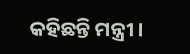କହିଛନ୍ତି ମନ୍ତ୍ରୀ ।